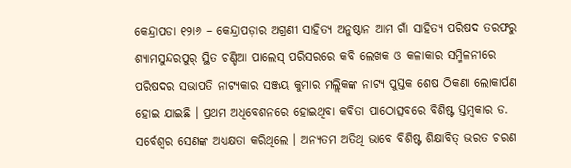କେନ୍ଦ୍ରାପଡା ୧୨ା୬ – କେନ୍ଦ୍ରାପଡ଼ାର ଅଗ୍ରଣୀ ସାହିତ୍ୟ ଅନୁଷ୍ଠାନ ଆମ ଗାଁ ସାହିତ୍ୟ ପରିଷଦ ତରଫରୁ ଶ୍ୟାମସୁନ୍ଦରପୁର୍ ସ୍ଥିତ ଚଣ୍ଡିଆ ପାଲେସ୍ ପରିସରରେ କବି ଲେଖକ ଓ କଳାକାର ସମ୍ମିଳନୀରେ ପରିଷଦର ସଭାପତି ନାଟ୍ୟକାର ସଞ୍ଜୟ କୁମାର ମଲ୍ଲିକଙ୍କ ନାଟ୍ୟ ପୁସ୍ତକ ଶେଷ ଠିକଣା ଲୋକାର୍ପଣ ହୋଇ ଯାଇଛି । ପ୍ରଥମ ଅଧିବେଶନରେ ହୋଇଥିବା କବିତା ପାଠୋତ୍ସବରେ ବିଶିଷ୍ଟ ସ୍ତମ୍ବକାର ଡ. ସର୍ବେଶ୍ୱର ସେଣଙ୍କ ଅଧ୍ୟକ୍ଷତା କରିଥିଲେ । ଅନ୍ୟତମ ଅତିଥି ଭାବେ ବିଶିଷ୍ଟ ଶିକ୍ଷାବିତ୍ ଭରତ ଚରଣ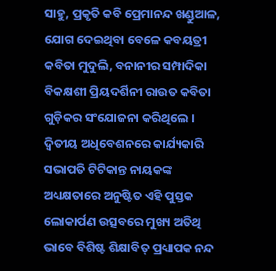ସାହୁ, ପ୍ରକୃତି କବି ପ୍ରେମାନନ୍ଦ ଖଣ୍ଡୁଆଳ, ଯୋଗ ଦେଇଥିବା ବେଳେ କବୟତ୍ରୀ କବିତା ମୁଦୁଲି, ବନାନୀର ସମ୍ପାଦିକା ବିକକ୍ଷଶୀ ପ୍ରିୟଦର୍ଶିନୀ ରାଉତ କବିତା ଗୁଡ଼ିକର ସଂଯୋଜନା କରିଥିଲେ । ଦ୍ୱିତୀୟ ଅଧିବେଶନରେ କାର୍ଯ୍ୟକାରି ସଭାପତି ଟିଟିକାନ୍ତ ନାୟକଙ୍କ ଅଧ୍ୟକ୍ଷତାରେ ଅନୁଷ୍ଟିତ ଏହି ପୁସ୍ତକ ଲୋକାର୍ପଣ ଉତ୍ସବରେ ମୁଖ୍ୟ ଅତିଥି ଭାବେ ବିଶିଷ୍ଟ ଶିକ୍ଷାବିତ୍ ପ୍ରଧ୍ୟାପକ ନନ୍ଦ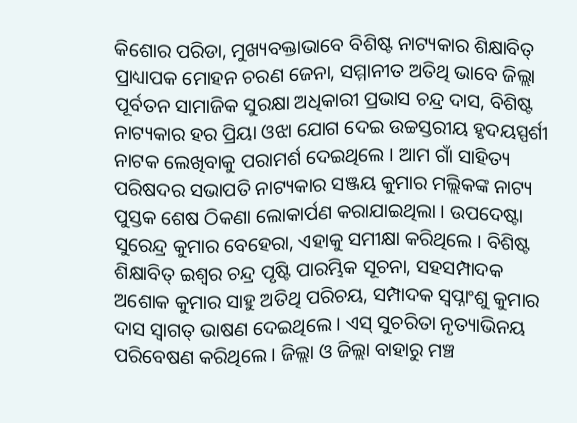କିଶୋର ପରିଡା, ମୁଖ୍ୟବକ୍ତାଭାବେ ବିଶିଷ୍ଟ ନାଟ୍ୟକାର ଶିକ୍ଷାବିତ୍ ପ୍ରାଧ୍ୟାପକ ମୋହନ ଚରଣ ଜେନା, ସମ୍ମାନୀତ ଅତିଥି ଭାବେ ଜିଲ୍ଲା ପୂର୍ବତନ ସାମାଜିକ ସୁରକ୍ଷା ଅଧିକାରୀ ପ୍ରଭାସ ଚନ୍ଦ୍ର ଦାସ, ବିଶିଷ୍ଟ ନାଟ୍ୟକାର ହର ପ୍ରିୟା ଓଝା ଯୋଗ ଦେଇ ଉଚ୍ଚସ୍ତରୀୟ ହୃଦୟସ୍ପର୍ଶୀ ନାଟକ ଲେଖିବାକୁ ପରାମର୍ଶ ଦେଇଥିଲେ । ଆମ ଗାଁ ସାହିତ୍ୟ ପରିଷଦର ସଭାପତି ନାଟ୍ୟକାର ସଞ୍ଜୟ କୁମାର ମଲ୍ଲିକଙ୍କ ନାଟ୍ୟ ପୁସ୍ତକ ଶେଷ ଠିକଣା ଲୋକାର୍ପଣ କରାଯାଇଥିଲା । ଉପଦେଷ୍ଟା ସୁରେନ୍ଦ୍ର କୁମାର ବେହେରା, ଏହାକୁ ସମୀକ୍ଷା କରିଥିଲେ । ବିଶିଷ୍ଟ ଶିକ୍ଷାବିତ୍ ଇଶ୍ୱର ଚନ୍ଦ୍ର ପୃଷ୍ଟି ପାରମ୍ଭିକ ସୂଚନା, ସହସମ୍ପାଦକ ଅଶୋକ କୁମାର ସାହୁ ଅତିଥି ପରିଚୟ, ସମ୍ପାଦକ ସ୍ୱପ୍ନାଂଶୁ କୁମାର ଦାସ ସ୍ୱାଗତ୍ ଭାଷଣ ଦେଇଥିଲେ । ଏସ୍ ସୁଚରିତା ନୃତ୍ୟାଭିନୟ ପରିବେଷଣ କରିଥିଲେ । ଜିଲ୍ଲା ଓ ଜିଲ୍ଲା ବାହାରୁ ମଞ୍ଚ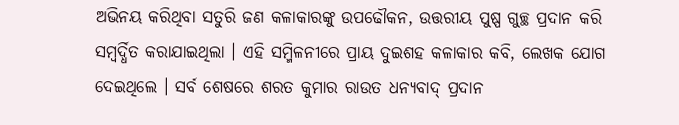ଅଭିନୟ କରିଥିବା ସତୁରି ଜଣ କଳାକାରଙ୍କୁ ଉପଢୌକନ, ଉତ୍ତରୀୟ ପୁଷ୍ପ ଗୁଚ୍ଛ ପ୍ରଦାନ କରି ସମ୍ବର୍ଦ୍ଧିତ କରାଯାଇଥିଲା । ଏହି ସମ୍ମିଳନୀରେ ପ୍ରାୟ ଦୁଇଶହ କଳାକାର କବି, ଲେଖକ ଯୋଗ ଦେଇଥିଲେ । ସର୍ବ ଶେଷରେ ଶରତ କୁମାର ରାଉତ ଧନ୍ୟବାଦ୍ ପ୍ରଦାନ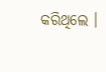କରିଥିଲେ ।